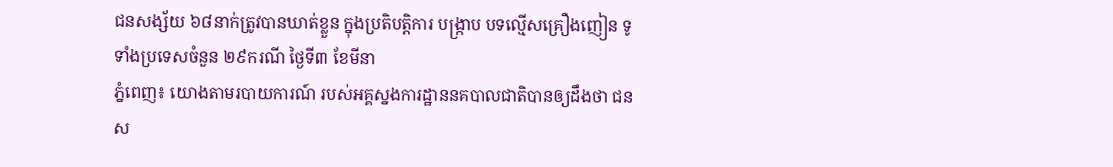ជនសង្ស័យ ៦៨នាក់ត្រូវបានឃាត់ខ្លួន ក្នុងប្រតិបត្តិការ បង្ក្រាប បទល្មើសគ្រឿងញៀន ទូទាំងប្រទេសចំនួន ២៩ករណី ថ្ងៃទី៣ ខែមីនា
ភ្នំពេញ៖ យោងតាមរបាយការណ៍ របស់អគ្គស្នងការដ្ឋាននគបាលជាតិបានឲ្យដឹងថា ជនស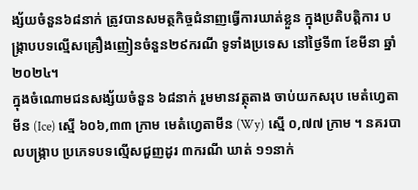ង្ស័យចំនួន៦៨នាក់ ត្រូវបានសមត្ថកិច្ចជំនាញធ្វេីការឃាត់ខ្លួន ក្នុងប្រតិបត្តិការ បង្ក្រាបបទល្មើសគ្រឿងញៀនចំនួន២៩ករណី ទូទាំងប្រទេស នៅថ្ងៃទី៣ ខែមីនា ឆ្នាំ២០២៤។
ក្នុងចំណោមជនសង្ស័យចំនួន ៦៨នាក់ រួមមានវត្ថុតាង ចាប់យកសរុប មេតំហ្វេតាមីន (Ice) ស្មើ ៦០៦,៣៣ ក្រាម មេតំហ្វេតាមីន (Wy) ស្មើ ០,៧៧ ក្រាម ។ នគរបាលបង្ក្រាប ប្រភេទបទល្មើសជួញដូរ ៣ករណី ឃាត់ ១១នាក់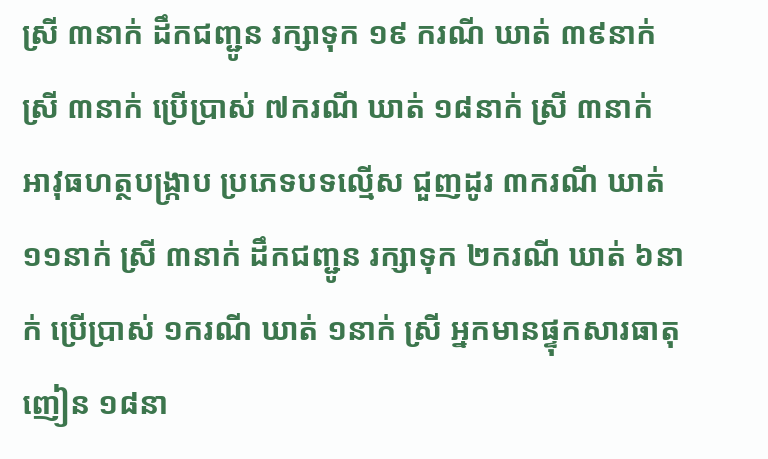ស្រី ៣នាក់ ដឹកជញ្ជូន រក្សាទុក ១៩ ករណី ឃាត់ ៣៩នាក់ ស្រី ៣នាក់ ប្រើប្រាស់ ៧ករណី ឃាត់ ១៨នាក់ ស្រី ៣នាក់ អាវុធហត្ថបង្ក្រាប ប្រភេទបទល្មើស ជួញដូរ ៣ករណី ឃាត់ ១១នាក់ ស្រី ៣នាក់ ដឹកជញ្ជូន រក្សាទុក ២ករណី ឃាត់ ៦នាក់ ប្រើប្រាស់ ១ករណី ឃាត់ ១នាក់ ស្រី អ្នកមានផ្ទុកសារធាតុ ញៀន ១៨នា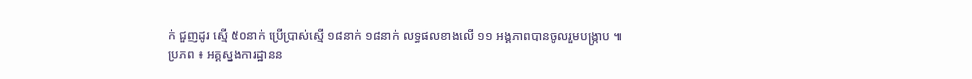ក់ ជួញដូរ ស្មើ ៥០នាក់ ប្រើប្រាស់ស្មើ ១៨នាក់ ១៨នាក់ លទ្ធផលខាងលើ ១១ អង្គភាពបានចូលរួមបង្ក្រាប ៕
ប្រភព ៖ អគ្គស្នងការដ្ឋានន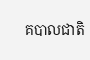គបាលជាតិ